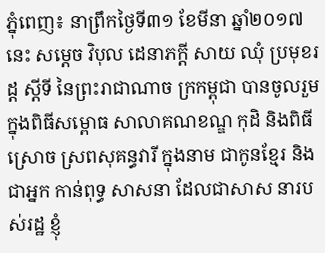ភ្នុំពេញ៖ នាព្រឹកថ្ងៃទី៣១ ខែមីនា ឆ្នាំ២០១៧ នេះ សម្ដេច វិបុល ដេនាភក្ដី សាយ ឈុំ ប្រមុខរដ្ដ ស្ដីទី នៃព្រះរាជាណាច ក្រកម្ពុជា បានចូលរួម ក្នុងពិធីសម្ពោធ សាលាគណខណ្ឌ កុដិ និងពិធីស្រោច ស្រពសុគន្ធវារី ក្នុងនាម ជាកូនខ្មែរ និងជាអ្នក កាន់ពុទ្ធ សាសនា ដែលជាសាស នារបស់រដ្ឋ ខ្ញុំ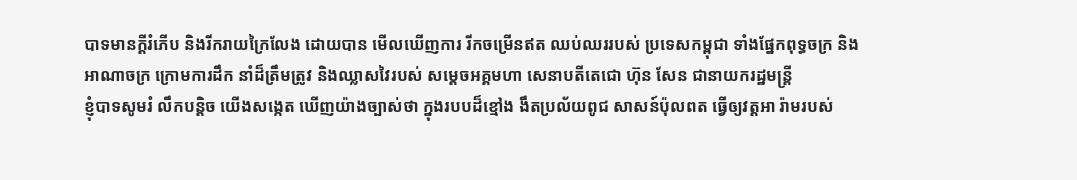បាទមានក្តីរំភើប និងរីករាយក្រៃលែង ដោយបាន មើលឃើញការ រីកចម្រើនឥត ឈប់ឈររបស់ ប្រទេសកម្ពុជា ទាំងផ្នែកពុទ្ធចក្រ និងអាណាចក្រ ក្រោមការដឹក នាំដ៏ត្រឹមត្រូវ និងឈ្លាសវៃរបស់ សម្តេចអគ្គមហា សេនាបតីតេជោ ហ៊ុន សែន ជានាយករដ្ឋមន្រ្តី
ខ្ញុំបាទសូមរំ លឹកបន្តិច យើងសង្កេត ឃើញយ៉ាងច្បាស់ថា ក្នុងរបបដ៏ខ្មៅង ងឹតប្រល័យពូជ សាសន៍ប៉ុលពត ធ្វើឲ្យវត្តអា រ៉ាមរបស់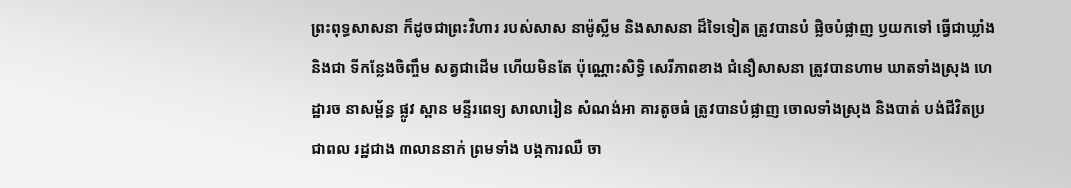ព្រះពុទ្ធសាសនា ក៏ដូចជាព្រះវិហារ របស់សាស នាម៉ូស្លីម និងសាសនា ដ៏ទៃទៀត ត្រូវបានបំ ផ្លិចបំផ្លាញ ឫយកទៅ ធ្វើជាឃ្លាំង និងជា ទីកន្លែងចិញ្ចឹម សត្វជាដើម ហើយមិនតែ ប៉ុណ្ណោះសិទ្ធិ សេរីភាពខាង ជំនឿសាសនា ត្រូវបានហាម ឃាតទាំងស្រុង ហេដ្ឋារច នាសម្ព័ន្ធ ផ្លូវ ស្ពាន មន្ទីរពេទ្យ សាលារៀន សំណង់អា គារតូចធំ ត្រូវបានបំផ្លាញ ចោលទាំងស្រុង និងបាត់ បង់ជីវិតប្រជាពល រដ្ឋជាង ៣លាននាក់ ព្រមទាំង បង្កការឈឺ ចា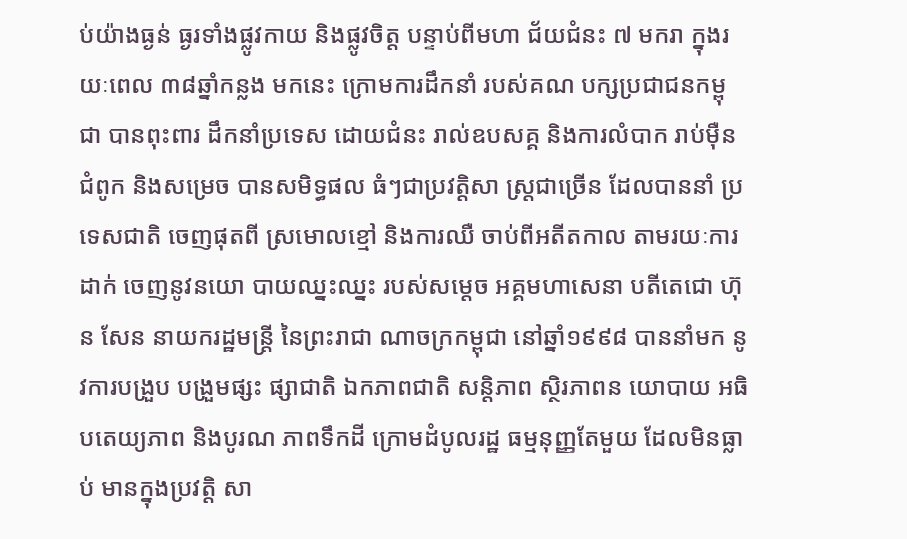ប់យ៉ាងធ្ងន់ ធ្ងរទាំងផ្លូវកាយ និងផ្លូវចិត្ត បន្ទាប់ពីមហា ជ័យជំនះ ៧ មករា ក្នុងរយៈពេល ៣៨ឆ្នាំកន្លង មកនេះ ក្រោមការដឹកនាំ របស់គណ បក្សប្រជាជនកម្ពុជា បានពុះពារ ដឹកនាំប្រទេស ដោយជំនះ រាល់ឧបសគ្គ និងការលំបាក រាប់ម៉ឺនជំពូក និងសម្រេច បានសមិទ្ធផល ធំៗជាប្រវត្តិសា ស្រ្តជាច្រើន ដែលបាននាំ ប្រទេសជាតិ ចេញផុតពី ស្រមោលខ្មៅ និងការឈឺ ចាប់ពីអតីតកាល តាមរយៈការដាក់ ចេញនូវនយោ បាយឈ្នះឈ្នះ របស់សម្តេច អគ្គមហាសេនា បតីតេជោ ហ៊ុន សែន នាយករដ្ឋមន្រ្តី នៃព្រះរាជា ណាចក្រកម្ពុជា នៅឆ្នាំ១៩៩៨ បាននាំមក នូវការបង្រួប បង្រួមផ្សះ ផ្សាជាតិ ឯកភាពជាតិ សន្តិភាព ស្ថិរភាពន យោបាយ អធិបតេយ្យភាព និងបូរណ ភាពទឹកដី ក្រោមដំបូលរដ្ឋ ធម្មនុញ្ញតែមួយ ដែលមិនធ្លាប់ មានក្នុងប្រវត្តិ សា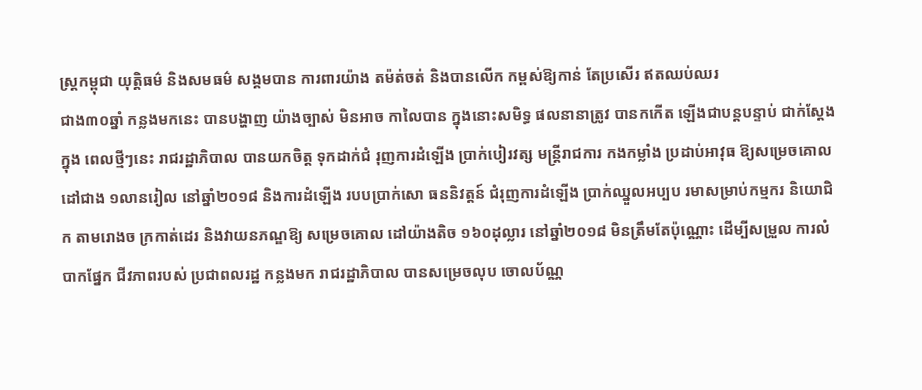ស្រ្តកម្ពុជា យុត្តិធម៌ និងសមធម៌ សង្គមបាន ការពារយ៉ាង តម៉ត់ចត់ និងបានលើក កម្ពស់ឱ្យកាន់ តែប្រសើរ ឥតឈប់ឈរ
ជាង៣០ឆ្នាំ កន្លងមកនេះ បានបង្ហាញ យ៉ាងច្បាស់ មិនអាច កាលៃបាន ក្នុងនោះសមិទ្ធ ផលនានាត្រូវ បានកកើត ឡើងជាបន្តបន្ទាប់ ជាក់ស្តែងក្នុង ពេលថ្មីៗនេះ រាជរដ្ឋាភិបាល បានយកចិត្ត ទុកដាក់ជំ រុញការដំឡើង ប្រាក់បៀរវត្ស មន្រ្តីរាជការ កងកម្លាំង ប្រដាប់អាវុធ ឱ្យសម្រេចគោល ដៅជាង ១លានរៀល នៅឆ្នាំ២០១៨ និងការដំឡើង របបប្រាក់សោ ធននិវត្តន៍ ជំរុញការដំឡើង ប្រាក់ឈ្នួលអប្បប រមាសម្រាប់កម្មករ និយោជិក តាមរោងច ក្រកាត់ដេរ និងវាយនភណ្ឌឱ្យ សម្រេចគោល ដៅយ៉ាងតិច ១៦០ដុល្លារ នៅឆ្នាំ២០១៨ មិនត្រឹមតែប៉ុណ្ណោះ ដើម្បីសម្រួល ការលំបាកផ្នែក ជីវភាពរបស់ ប្រជាពលរដ្ឋ កន្លងមក រាជរដ្ឋាភិបាល បានសម្រេចលុប ចោលប័ណ្ណ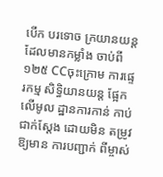បើក បរទោច ក្រយានយន្ត ដែលមានកម្លាំង ចាប់ពី១២៥ CCចុះក្រោម ការផ្ទេរកម្ម សិទ្ធិយានយន្ត ផ្អែកលើមូល ដ្ឋានការកាន់ កាប់ជាក់ស្តែង ដោយមិន តម្រូវឱ្យមាន ការបញ្ជាក់ ពីម្ចាស់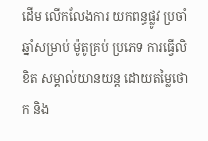ដើម លើកលែងការ យកពន្ធផ្លូវ ប្រចាំឆ្នាំសម្រាប់ ម៉ូតូគ្រប់ ប្រភេទ ការធ្វើលិខិត សម្គាល់យានយន្ត ដោយតម្លៃថោក និង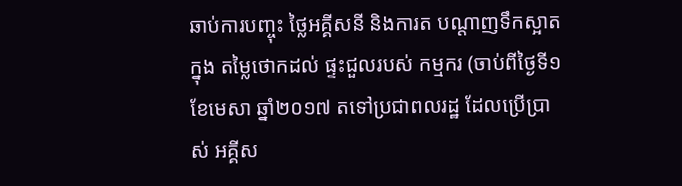ឆាប់ការបញ្ចុះ ថ្លៃអគ្គីសនី និងការត បណ្តាញទឹកស្អាតក្នុង តម្លៃថោកដល់ ផ្ទះជួលរបស់ កម្មករ (ចាប់ពីថ្ងៃទី១ ខែមេសា ឆ្នាំ២០១៧ តទៅប្រជាពលរដ្ឋ ដែលប្រើប្រាស់ អគ្គីស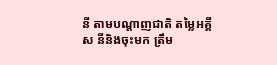នី តាមបណ្តាញជាតិ តម្លៃអគ្គីស នីនិងចុះមក ត្រឹម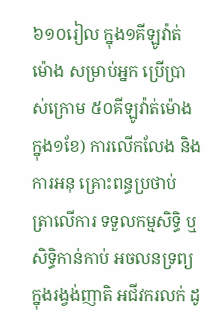៦១០រៀល ក្នុង១គីឡូវ៉ាត់ម៉ោង សម្រាប់អ្នក ប្រើប្រាស់ក្រោម ៥០គីឡូវ៉ាត់ម៉ោង ក្នុង១ខែ) ការលើកលែង និងការអនុ គ្រោះពន្ធប្រថាប់ ត្រាលើការ ទទួលកម្មសិទ្ធិ ឬសិទ្ធិកាន់កាប់ អចលនទ្រព្យ ក្នុងរង្វង់ញាតិ អជីវករលក់ ដូ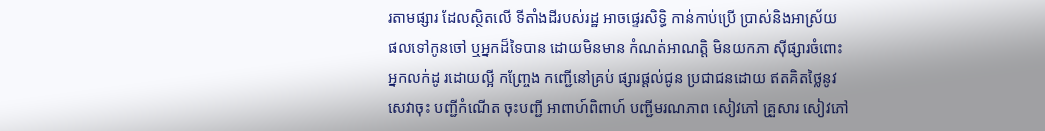រតាមផ្សារ ដែលស្ថិតលើ ទីតាំងដីរបស់រដ្ឋ អាចផ្ទេរសិទ្ធិ កាន់កាប់ប្រើ ប្រាស់និងអាស្រ័យ ផលទៅកូនចៅ ឬអ្នកដ៏ទៃបាន ដោយមិនមាន កំណត់អាណត្តិ មិនយកភា ស៊ីផ្សារចំពោះ អ្នកលក់ដូ រដោយល្អី កញ្ច្រែង កញ្ជើនៅគ្រប់ ផ្សារផ្តល់ជូន ប្រជាជនដោយ ឥតគិតថ្លៃនូវ សេវាចុះ បញ្ជីកំណើត ចុះបញ្ជី អាពាហ៍ពិពាហ៍ បញ្ជីមរណភាព សៀវភៅ គ្រួសារ សៀវភៅ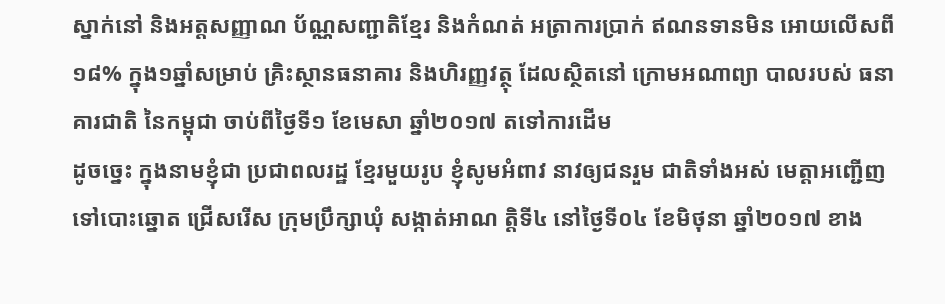ស្នាក់នៅ និងអត្តសញ្ញាណ ប័ណ្ណសញ្ជាតិខ្មែរ និងកំណត់ អត្រាការប្រាក់ ឥណនទានមិន អោយលើសពី១៨% ក្នុង១ឆ្នាំសម្រាប់ គ្រិះស្ថានធនាគារ និងហិរញ្ញវត្ថុ ដែលស្ថិតនៅ ក្រោមអណាព្យា បាលរបស់ ធនាគារជាតិ នៃកម្ពុជា ចាប់ពីថ្ងៃទី១ ខែមេសា ឆ្នាំ២០១៧ តទៅការដើម
ដូចច្នេះ ក្នុងនាមខ្ញុំជា ប្រជាពលរដ្ឋ ខ្មែរមួយរូប ខ្ញុំសូមអំពាវ នាវឲ្យជនរួម ជាតិទាំងអស់ មេត្តាអញ្ជើញ ទៅបោះឆ្នោត ជ្រើសរើស ក្រុមប្រឹក្សាឃុំ សង្កាត់អាណ ត្តិទី៤ នៅថ្ងៃទី០៤ ខែមិថុនា ឆ្នាំ២០១៧ ខាង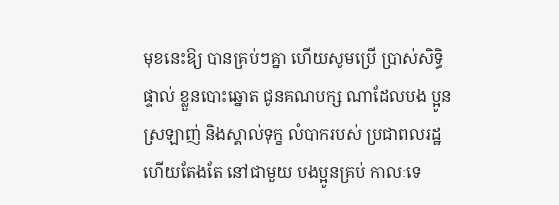មុខនេះឱ្យ បានគ្រប់ៗគ្នា ហើយសូមប្រើ ប្រាស់សិទ្ធិផ្ទាល់ ខ្លួនបោះឆ្នោត ជូនគណបក្ស ណាដែលបង ប្អូនស្រឡាញ់ និងស្គាល់ទុក្ខ លំបាករបស់ ប្រជាពលរដ្ឋ ហើយតែងតែ នៅជាមួយ បងប្អូនគ្រប់ កាលៈទេ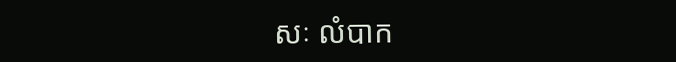សៈ លំបាក